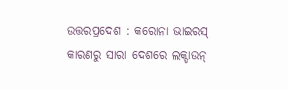ଉତ୍ତରପ୍ରଦେଶ : କରୋନା ଭାଇରସ୍ କାରଣରୁ ସାରା ଦେଶରେ ଲକ୍ଡାଉନ୍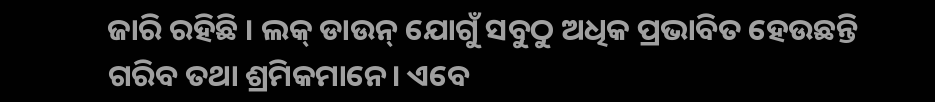ଜାରି ରହିଛି । ଲକ୍ ଡାଉନ୍ ଯୋଗୁଁ ସବୁଠୁ ଅଧିକ ପ୍ରଭାବିତ ହେଉଛନ୍ତି ଗରିବ ତଥା ଶ୍ରମିକମାନେ। ଏବେ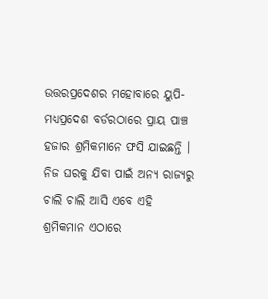ଉତ୍ତରପ୍ରଦେଶର ମହୋବାରେ ୟୁପି-ମଧ୍ୟପ୍ରଦେଶ ବର୍ଡରଠାରେ ପ୍ରାୟ ପାଞ୍ଚ ହଜାର ଶ୍ରମିକମାନେ ଫସି ଯାଇଛନ୍ତି । ନିଜ ଘରକୁ ଯିବା ପାଇଁ ଅନ୍ୟ ରାଜ୍ୟରୁ ଚାଲି ଚାଲି ଆସି ଏବେ ଏହି ଶ୍ରମିକମାନ ଏଠାରେ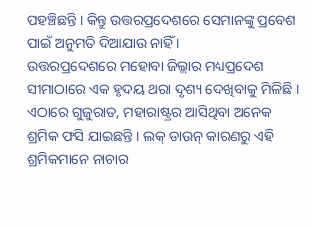ପହଞ୍ଚିଛନ୍ତି । କିନ୍ତୁ ଉତ୍ତରପ୍ରଦେଶରେ ସେମାନଙ୍କୁ ପ୍ରବେଶ ପାଇଁ ଅନୁମତି ଦିଆଯାଉ ନାହିଁ ।
ଉତ୍ତରପ୍ରଦେଶରେ ମହୋବା ଜିଲ୍ଲାର ମଧ୍ୟପ୍ରଦେଶ ସୀମାଠାରେ ଏକ ହୃଦୟ ଥରା ଦୃଶ୍ୟ ଦେଖିବାକୁ ମିଳିଛି । ଏଠାରେ ଗୁଜୁରାତ, ମହାରାଷ୍ଟ୍ରର ଆସିଥିବା ଅନେକ ଶ୍ରମିକ ଫସି ଯାଇଛନ୍ତି । ଲକ୍ ଡାଉନ୍ କାରଣରୁ ଏହି ଶ୍ରମିକମାନେ ନାଚାର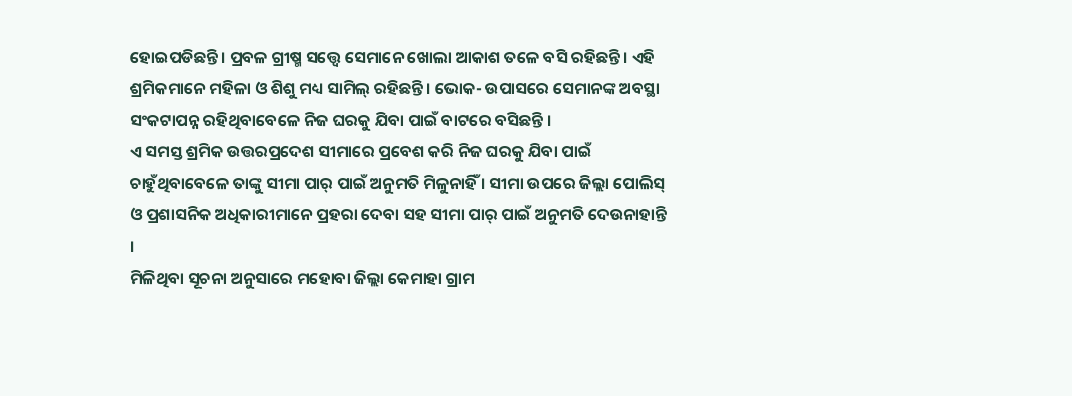ହୋଇପଡିଛନ୍ତି । ପ୍ରବଳ ଗ୍ରୀଷ୍ମ ସତ୍ତ୍ବେ ସେମାନେ ଖୋଲା ଆକାଶ ତଳେ ବସି ରହିଛନ୍ତି । ଏହି ଶ୍ରମିକମାନେ ମହିଳା ଓ ଶିଶୁ ମଧ୍ୟ ସାମିଲ୍ ରହିଛନ୍ତି । ଭୋକ- ଉପାସରେ ସେମାନଙ୍କ ଅବସ୍ଥା ସଂକଟାପନ୍ନ ରହିଥିବାବେଳେ ନିଜ ଘରକୁ ଯିବା ପାଇଁ ବାଟରେ ବସିଛନ୍ତି ।
ଏ ସମସ୍ତ ଶ୍ରମିକ ଉତ୍ତରପ୍ରଦେଶ ସୀମାରେ ପ୍ରବେଶ କରି ନିଜ ଘରକୁ ଯିବା ପାଇଁ ଚାହୁଁଥିବାବେଳେ ତାଙ୍କୁ ସୀମା ପାର୍ ପାଇଁ ଅନୁମତି ମିଳୁନାହିଁ । ସୀମା ଉପରେ ଜିଲ୍ଲା ପୋଲିସ୍ ଓ ପ୍ରଶାସନିକ ଅଧିକାରୀମାନେ ପ୍ରହରା ଦେବା ସହ ସୀମା ପାର୍ ପାଇଁ ଅନୁମତି ଦେଉନାହାନ୍ତି ।
ମିଳିଥିବା ସୂଚନା ଅନୁସାରେ ମହୋବା ଜିଲ୍ଲା କେମାହା ଗ୍ରାମ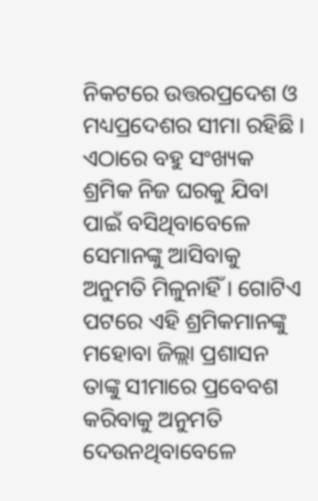ନିକଟରେ ଉତ୍ତରପ୍ରଦେଶ ଓ ମଧ୍ୟପ୍ରଦେଶର ସୀମା ରହିଛି । ଏଠାରେ ବହୁ ସଂଖ୍ୟକ ଶ୍ରମିକ ନିଜ ଘରକୁ ଯିବା ପାଇଁ ବସିଥିବାବେଳେ ସେମାନଙ୍କୁ ଆସିବାକୁ ଅନୁମତି ମିଳୁନାହିଁ । ଗୋଟିଏ ପଟରେ ଏହି ଶ୍ରମିକମାନଙ୍କୁ ମହୋବା ଜିଲ୍ଲା ପ୍ରଶାସନ ତାଙ୍କୁ ସୀମାରେ ପ୍ରବେବଶ କରିବାକୁ ଅନୁମତି ଦେଉନଥିବାବେଳେ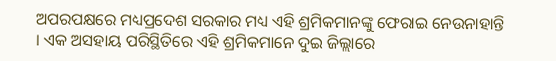ଅପରପକ୍ଷରେ ମଧ୍ୟପ୍ରଦେଶ ସରକାର ମଧ୍ୟ ଏହି ଶ୍ରମିକମାନଙ୍କୁ ଫେରାଇ ନେଉନାହାନ୍ତି । ଏକ ଅସହାୟ ପରିସ୍ଥିତିରେ ଏହି ଶ୍ରମିକମାନେ ଦୁଇ ଜିଲ୍ଲାରେ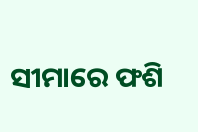ସୀମାରେ ଫଶି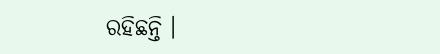ରହିଛନ୍ତି ।